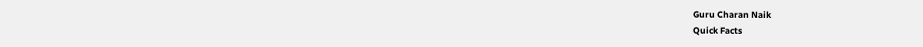Guru Charan Naik
Quick Facts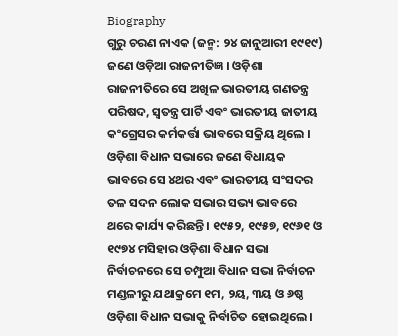Biography
ଗୁରୁ ଚରଣ ନାଏକ (ଜନ୍ମ: ୨୪ ଜାନୁଆରୀ ୧୯୧୯) ଜଣେ ଓଡ଼ିଆ ରାଜନୀତିଜ୍ଞ । ଓଡ଼ିଶା ରାଜନୀତିରେ ସେ ଅଖିଳ ଭାରତୀୟ ଗଣତନ୍ତ୍ର ପରିଷଦ, ସ୍ୱତନ୍ତ୍ର ପାର୍ଟି ଏବଂ ଭାରତୀୟ ଜାତୀୟ କଂଗ୍ରେସର କର୍ମକର୍ତ୍ତା ଭାବରେ ସକ୍ରିୟ ଥିଲେ । ଓଡ଼ିଶା ବିଧାନ ସଭାରେ ଜଣେ ବିଧାୟକ ଭାବରେ ସେ ୪ଥର ଏବଂ ଭାରତୀୟ ସଂସଦର ତଳ ସଦନ ଲୋକ ସଭାର ସଭ୍ୟ ଭାବରେ ଥରେ କାର୍ଯ୍ୟ କରିଛନ୍ତି । ୧୯୫୨, ୧୯୫୭, ୧୯୬୧ ଓ ୧୯୭୪ ମସିହାର ଓଡ଼ିଶା ବିଧାନ ସଭା ନିର୍ବାଚନରେ ସେ ଚମ୍ପୁଆ ବିଧାନ ସଭା ନିର୍ବାଚନ ମଣ୍ଡଳୀରୁ ଯଥାକ୍ରମେ ୧ମ, ୨ୟ, ୩ୟ ଓ ୬ଷ୍ଠ ଓଡ଼ିଶା ବିଧାନ ସଭାକୁ ନିର୍ବାଚିତ ହୋଇଥିଲେ ।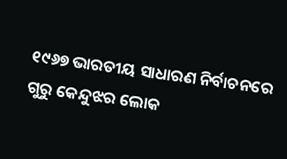୧୯୬୭ ଭାରତୀୟ ସାଧାରଣ ନିର୍ବାଚନରେ ଗୁରୁ କେନ୍ଦୁଝର ଲୋକ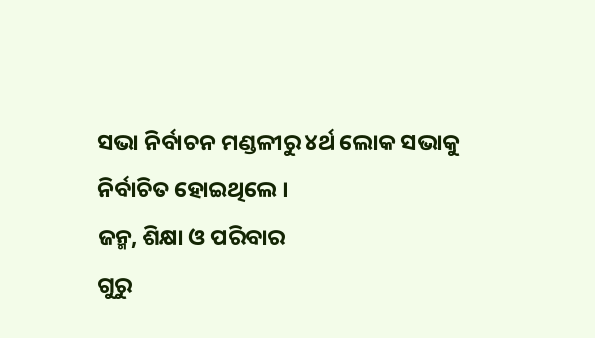ସଭା ନିର୍ବାଚନ ମଣ୍ଡଳୀରୁ ୪ର୍ଥ ଲୋକ ସଭାକୁ ନିର୍ବାଚିତ ହୋଇଥିଲେ ।
ଜନ୍ମ, ଶିକ୍ଷା ଓ ପରିବାର
ଗୁରୁ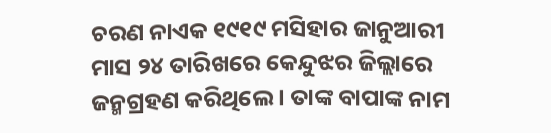ଚରଣ ନାଏକ ୧୯୧୯ ମସିହାର ଜାନୁଆରୀ ମାସ ୨୪ ତାରିଖରେ କେନ୍ଦୁଝର ଜିଲ୍ଲାରେ ଜନ୍ମଗ୍ରହଣ କରିଥିଲେ । ତାଙ୍କ ବାପାଙ୍କ ନାମ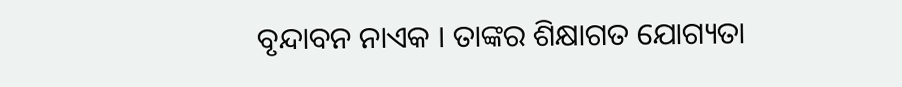ବୃନ୍ଦାବନ ନାଏକ । ତାଙ୍କର ଶିକ୍ଷାଗତ ଯୋଗ୍ୟତା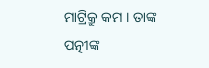ମାଟ୍ରିକ୍ରୁ କମ । ତାଙ୍କ ପତ୍ନୀଙ୍କ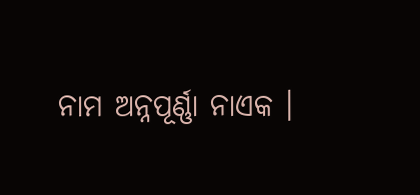ନାମ ଅନ୍ନପୂର୍ଣ୍ଣା ନାଏକ ।